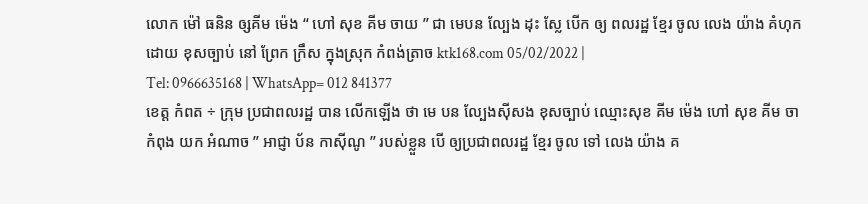លោក ម៉ៅ ធនិន ឲ្សគីម ម៉េង “ ហៅ សុខ គីម ចាយ ” ជា មេបន ល្បែង ដុះ ស្លែ បើក ឲ្យ ពលរដ្ឋ ខ្មែរ ចូល លេង យ៉ាង គំហុក ដោយ ខុសច្បាប់ នៅ ព្រែក ក្រឹស ក្នុងស្រុក កំពង់ត្រាច ktk168.com 05/02/2022 |
Tel: 0966635168 | WhatsApp= 012 841377
ខេត្ត កំពត ÷ ក្រុម ប្រជាពលរដ្ឋ បាន លើកឡើង ថា មេ បន ល្បែងស៊ីសង ខុសច្បាប់ ឈ្មោះសុខ គីម ម៉េង ហៅ សុខ គីម ចា កំពុង យក អំណាច ” អាជ្ញា ប័ន កាស៊ីណូ ” របស់ខ្លួន បើ ឲ្យប្រជាពលរដ្ឋ ខ្មែរ ចូល ទៅ លេង យ៉ាង គ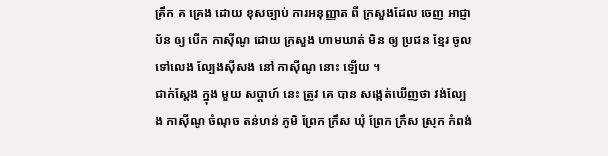គ្រឹក គ គ្រេង ដោយ ខុសច្បាប់ ការអនុញ្ញាត ពី ក្រសួងដែល ចេញ អាជ្ញា ប័ន ឲ្យ បើក កាស៊ីណូ ដោយ ក្រសួង ហាមឃាត់ មិន ឲ្យ ប្រជន ខ្មែរ ចូល ទៅលេង ល្បែងស៊ីសង នៅ កាស៊ីណូ នោះ ឡើយ ។
ជាក់ស្តែង ក្នុង មួយ សប្តាហ៍ នេះ ត្រូវ គេ បាន សង្កេត់ឃើញថា វង់ល្បែង កាស៊ីណូ ចំណុច តន់ហន់ ភូមិ ព្រែក ក្រឹស ឃុំ ព្រែក ក្រឹស ស្រុក កំពង់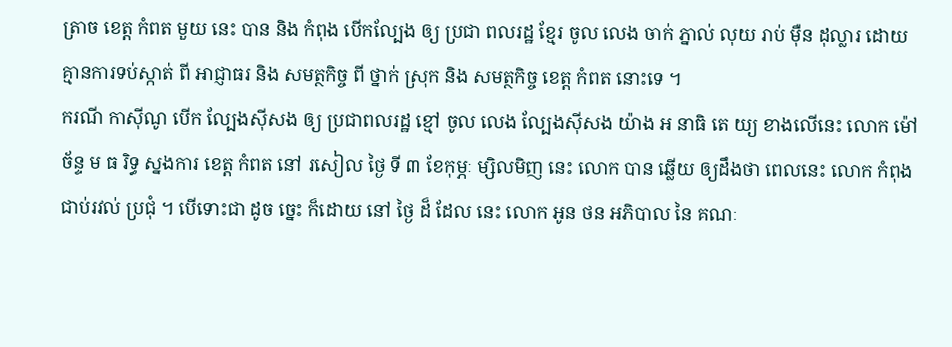ត្រាច ខេត្ត កំពត មួយ នេះ បាន និង កំពុង បើកល្បែង ឲ្យ ប្រជា ពលរដ្ឋ ខ្មែរ ចូល លេង ចាក់ ភ្នាល់ លុយ រាប់ ម៉ឺន ដុល្លារ ដោយ គ្មានការទប់ស្កាត់ ពី អាជ្ញាធរ និង សមត្ថកិច្ច ពី ថ្នាក់ ស្រុក និង សមត្ថកិច្ច ខេត្ត កំពត នោះទេ ។
ករណី កាស៊ីណូ បើក ល្បែងស៊ីសង ឲ្យ ប្រជាពលរដ្ឋ ខ្មៅ ចូល លេង ល្បែងស៊ីសង យ៉ាង អ នាធិ តេ យ្យ ខាងលើនេះ លោក ម៉ៅ ច័ន្ទ ម ធ រិទ្ធ ស្នងការ ខេត្ត កំពត នៅ រសៀល ថ្ងៃ ទី ៣ ខែកុម្ភៈ ម្សិលមិញ នេះ លោក បាន ឆ្លើយ ឲ្យដឹងថា ពេលនេះ លោក កំពុង ជាប់រវល់ ប្រជុំ ។ បើទោះជា ដូច ច្នេះ ក៏ដោយ នៅ ថ្ងៃ ដ៏ ដែល នេះ លោក អូន ថន អភិបាល នៃ គណៈ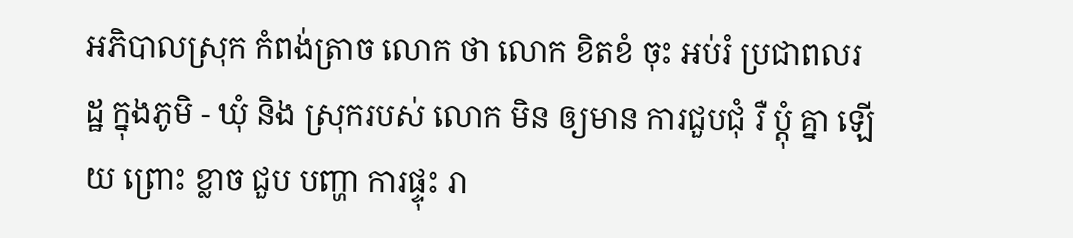អភិបាលស្រុក កំពង់ត្រាច លោក ថា លោក ខិតខំ ចុះ អប់រំ ប្រជាពលរដ្ឋ ក្នុងភូមិ - ឃុំ និង ស្រុករបស់ លោក មិន ឲ្យមាន ការជួបជុំ រឺ ប្តុំ គ្នា ឡើយ ព្រោះ ខ្លាច ជួប បញ្ហា ការផ្ទុះ រា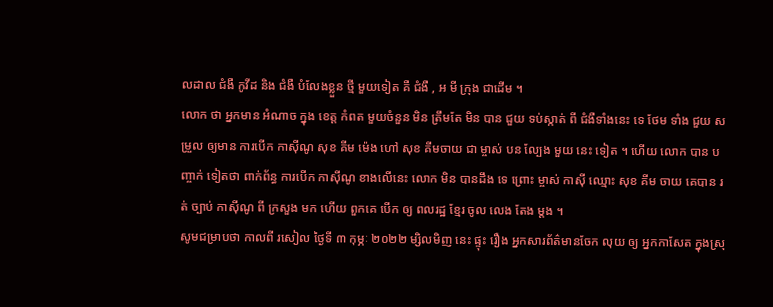លដាល ជំងឺ កូវីដ និង ជំងឺ បំលែងខ្លួន ថ្មី មួយទៀត គឺ ជំងឺ , អ មី ក្រុង ជាដើម ។
លោក ថា អ្នកមាន អំណាច ក្នុង ខេត្ត កំពត មួយចំនួន មិន ត្រឹមតែ មិន បាន ជួយ ទប់ស្កាត់ ពី ជំងឺទាំងនេះ ទេ ថែម ទាំង ជួយ សម្រួល ឲ្យមាន ការបើក កាស៊ីណូ សុខ គីម ម៉េង ហៅ សុខ គីមចាយ ជា ម្ចាស់ បន ល្បែង មួយ នេះ ទៀត ។ ហើយ លោក បាន បញ្ចាក់ ទៀតថា ពាក់ព័ន្ធ ការបើក កាស៊ីណូ ខាងលើនេះ លោក មិន បានដឹង ទេ ព្រោះ ម្ចាស់ កាស៊ី ឈ្មោះ សុខ គីម ចាយ គេបាន រត់ ច្បាប់ កាស៊ីណូ ពី ក្រសួង មក ហើយ ពួកគេ បើក ឲ្យ ពលរដ្ឋ ខ្មែរ ចូល លេង តែង ម្តង ។
សូមជម្រាបថា កាលពី រសៀល ថ្ងៃទី ៣ កុម្ភៈ ២០២២ ម្សិលមិញ នេះ ផ្ទុះ រឿង អ្នកសារព័ត៌មានចែក លុយ ឲ្យ អ្នកកាសែត ក្នុងស្រុ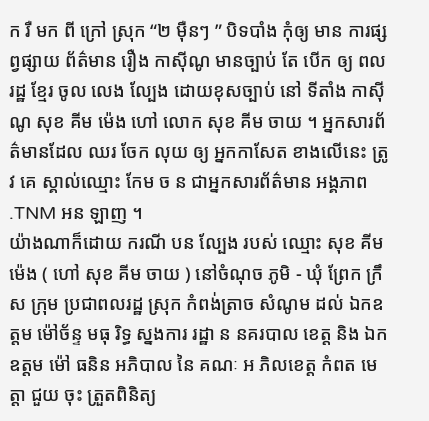ក រឺ មក ពី ក្រៅ ស្រុក “២ ម៉ឺនៗ ” បិទបាំង កុំឲ្យ មាន ការផ្សព្វផ្សាយ ព័ត៌មាន រឿង កាស៊ីណូ មានច្បាប់ តែ បើក ឲ្យ ពលរដ្ឋ ខ្មែរ ចូល លេង ល្បែង ដោយខុសច្បាប់ នៅ ទីតាំង កាស៊ីណូ សុខ គីម ម៉េង ហៅ លោក សុខ គីម ចាយ ។ អ្នកសារព័ត៌មានដែល ឈរ ចែក លុយ ឲ្យ អ្នកកាសែត ខាងលើនេះ ត្រូវ គេ ស្គាល់ឈ្មោះ កែម ច ន ជាអ្នកសារព័ត៌មាន អង្គភាព .TNM អន ឡាញ ។
យ៉ាងណាក៏ដោយ ករណី បន ល្បែង របស់ ឈ្មោះ សុខ គីម ម៉េង ( ហៅ សុខ គីម ចាយ ) នៅចំណុច ភូមិ - ឃុំ ព្រែក ក្រឹស ក្រុម ប្រជាពលរដ្ឋ ស្រុក កំពង់ត្រាច សំណូម ដល់ ឯកឧត្តម ម៉ៅច័ន្ទ មធុ រិទ្ធ ស្នងការ រដ្ឋា ន នគរបាល ខេត្ត និង ឯកឧត្តម ម៉ៅ ធនិន អភិបាល នៃ គណៈ អ ភិលខេត្ត កំពត មេត្តា ជួយ ចុះ ត្រួតពិនិត្យ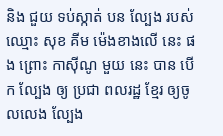និង ជួយ ទប់ស្កាត់ បន ល្បែង របស់ ឈ្មោះ សុខ គីម ម៉េងខាងលើ នេះ ផង ព្រោះ កាស៊ីណូ មួយ នេះ បាន បើក ល្បែង ឲ្យ ប្រជា ពលរដ្ឋ ខ្មែរ ឲ្យចូលលេង ល្បែង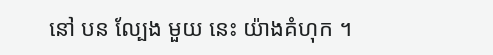នៅ បន ល្បែង មួយ នេះ យ៉ាងគំហុក ។